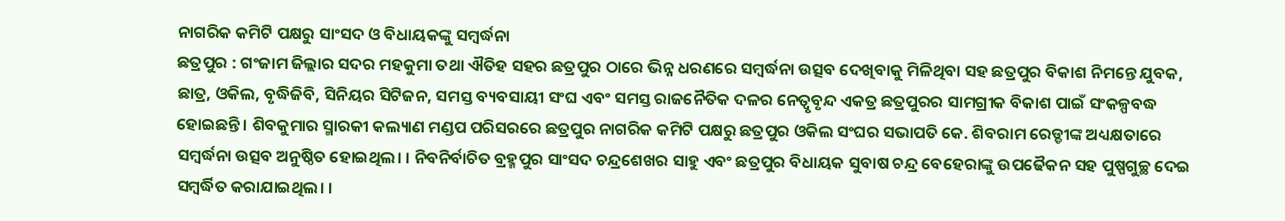ନାଗରିକ କମିଟି ପକ୍ଷରୁ ସାଂସଦ ଓ ବିଧାୟକଙ୍କୁ ସମ୍ବର୍ଦ୍ଧନା
ଛତ୍ରପୁର : ଗଂଜାମ ଜିଲ୍ଲାର ସଦର ମହକୁମା ତଥା ଐତିହ ସହର ଛତ୍ରପୁର ଠାରେ ଭିନ୍ନ ଧରଣରେ ସମ୍ବର୍ଦ୍ଧନା ଉତ୍ସବ ଦେଖିବାକୁ ମିଳିଥିବା ସହ ଛତ୍ରପୁର ବିକାଶ ନିମନ୍ତେ ଯୁବକ, ଛାତ୍ର, ଓକିଲ, ବୃଦ୍ଧିଜିବି, ସିନିୟର ସିଟିଜନ, ସମସ୍ତ ବ୍ୟବସାୟୀ ସଂଘ ଏବଂ ସମସ୍ତ ରାଜନୈତିକ ଦଳର ନେତ୍ୱୃବୃନ୍ଦ ଏକତ୍ର ଛତ୍ରପୁରର ସାମଗ୍ରୀକ ବିକାଶ ପାଇଁ ସଂକଳ୍ପବଦ୍ଧ ହୋଇଛନ୍ତି । ଶିବକୁମାର ସ୍ମାରକୀ କଲ୍ୟାଣ ମଣ୍ଡପ ପରିସରରେ ଛତ୍ରପୁର ନାଗରିକ କମିଟି ପକ୍ଷରୁ ଛତ୍ରପୁର ଓକିଲ ସଂଘର ସଭାପତି କେ. ଶିବରାମ ରେଡ୍ଡୀଙ୍କ ଅଧ୍ୟକ୍ଷତାରେ ସମ୍ବର୍ଦ୍ଧନା ଉତ୍ସବ ଅନୁଷ୍ଠିତ ହୋଇଥିଲ। । ନିବନିର୍ବାଚିତ ବ୍ରହ୍ମପୁର ସାଂସଦ ଚନ୍ଦ୍ରଶେଖର ସାହୁ ଏବଂ ଛତ୍ରପୁର ବିଧାୟକ ସୁବାଷ ଚନ୍ଦ୍ର ବେହେରାଙ୍କୁ ଉପଢୈକନ ସହ ପୁଷ୍ପଗୁଚ୍ଛ ଦେଇ ସମ୍ବର୍ଦ୍ଧିତ କରାଯାଇଥିଲ। ।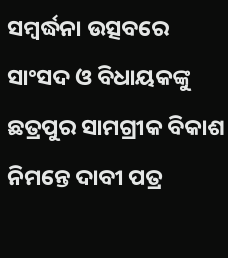ସମ୍ବର୍ଦ୍ଧନା ଉତ୍ସବରେ ସାଂସଦ ଓ ବିଧାୟକଙ୍କୁ ଛତ୍ରପୁର ସାମଗ୍ରୀକ ବିକାଶ ନିମନ୍ତେ ଦାବୀ ପତ୍ର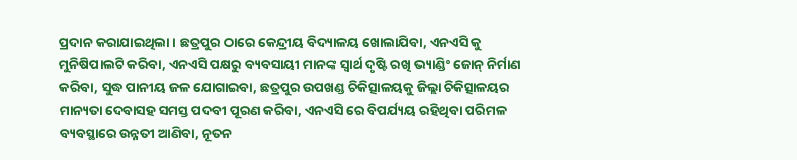ପ୍ରଦାନ କରାଯାଇଥିଲା । ଛତ୍ରପୁର ଠାରେ କେନ୍ଦ୍ରୀୟ ବିଦ୍ୟାଳୟ ଖୋଲାଯିବା, ଏନଏସି କୁ ମୁନିଷିପାଲଟି କରିବା, ଏନଏସି ପକ୍ଷରୁ ବ୍ୟବସାୟୀ ମାନଙ୍କ ସ୍ୱାର୍ଥ ଦୃଷ୍ଟି ରଖି ଭ୍ୟାଣ୍ଡିଂ ଜୋନ୍ ନିର୍ମାଣ କରିବା, ସୁଦ୍ଧ ପାନୀୟ ଜଳ ଯୋଗାଇବା, ଛତ୍ରପୁର ଉପଖଣ୍ଡ ଚିକିତ୍ସାଳୟକୁ ଜିଲ୍ଲା ଚିକିତ୍ସାଳୟର ମାନ୍ୟତା ଦେବାସହ ସମସ୍ତ ପଦବୀ ପୂରଣ କରିବା, ଏନଏସି ରେ ବିପର୍ଯ୍ୟୟ ରହିଥିବା ପରିମଳ ବ୍ୟବସ୍ଥାରେ ଉନ୍ନତୀ ଆଣିବା, ନୂତନ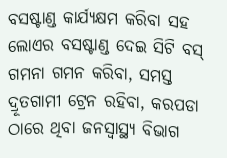ବସଷ୍ଟାଣ୍ଡ କାର୍ଯ୍ୟକ୍ଷମ କରିବା ସହ ଲୋଏର ବସଷ୍ଟାଣ୍ଡ ଦେଇ ସିଟି ବସ୍ ଗମନା ଗମନ କରିବା, ସମସ୍ତ ଦ୍ରୂତଗାମୀ ଟ୍ରେନ ରହିବା, କରପଡା ଠାରେ ଥିବା ଜନସ୍ୱାସ୍ଥ୍ୟ ବିଭାଗ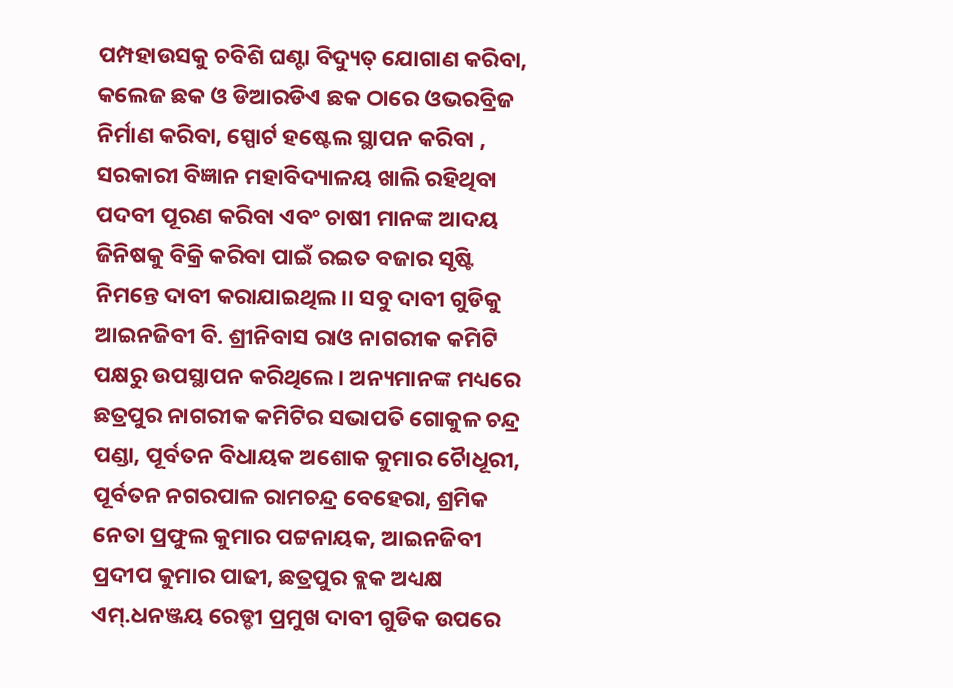ପମ୍ପହାଉସକୁ ଚବିଶି ଘଣ୍ଟା ବିଦ୍ୟୁତ୍ ଯୋଗାଣ କରିବା, କଲେଜ ଛକ ଓ ଡିଆରଡିଏ ଛକ ଠାରେ ଓଭରବ୍ରିଜ ନିର୍ମାଣ କରିବା, ସ୍ପୋର୍ଟ ହଷ୍ଟେଲ ସ୍ଥାପନ କରିବା , ସରକାରୀ ବିଜ୍ଞାନ ମହାବିଦ୍ୟାଳୟ ଖାଲି ରହିଥିବା ପଦବୀ ପୂରଣ କରିବା ଏବଂ ଚାଷୀ ମାନଙ୍କ ଆଦୟ ଜିନିଷକୁ ବିକ୍ରି କରିବା ପାଇଁ ରଇତ ବଜାର ସୃଷ୍ଟି ନିମନ୍ତେ ଦାବୀ କରାଯାଇଥିଲ।। ସବୁ ଦାବୀ ଗୁଡିକୁ ଆଇନଜିବୀ ବି. ଶ୍ରୀନିବାସ ରାଓ ନାଗରୀକ କମିଟି ପକ୍ଷରୁ ଉପସ୍ଥାପନ କରିଥିଲେ । ଅନ୍ୟମାନଙ୍କ ମଧ୍ୟରେ ଛତ୍ରପୁର ନାଗରୀକ କମିଟିର ସଭାପତି ଗୋକୁଳ ଚନ୍ଦ୍ର ପଣ୍ଡା, ପୂର୍ବତନ ବିଧାୟକ ଅଶୋକ କୁମାର ଚୈାଧୂରୀ, ପୂର୍ବତନ ନଗରପାଳ ରାମଚନ୍ଦ୍ର ବେହେରା, ଶ୍ରମିକ ନେତା ପ୍ରଫୁଲ କୁମାର ପଟ୍ଟନାୟକ, ଆଇନଜିବୀ ପ୍ରଦୀପ କୁମାର ପାଢୀ, ଛତ୍ରପୁର ବ୍ଲକ ଅଧ୍ୟକ୍ଷ ଏମ୍.ଧନଞ୍ଜୟ ରେଡ୍ଡୀ ପ୍ରମୁଖ ଦାବୀ ଗୁଡିକ ଉପରେ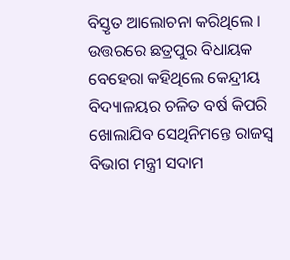ବିସ୍ତୃତ ଆଲୋଚନା କରିଥିଲେ । ଉତ୍ତରରେ ଛତ୍ରପୁର ବିଧାୟକ ବେହେରା କହିଥିଲେ କେନ୍ଦ୍ରୀୟ ବିଦ୍ୟାଳୟର ଚଳିତ ବର୍ଷ କିପରି ଖୋଲାଯିବ ସେଥିନିମନ୍ତେ ରାଜସ୍ୱ ବିଭାଗ ମନ୍ତ୍ରୀ ସଦାମ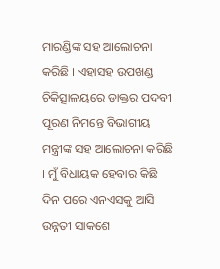ମାରଣ୍ଡିଙ୍କ ସହ ଆଲୋଚନା କରିଛି । ଏହାସହ ଉପଖଣ୍ଡ ଚିକିତ୍ସାଳୟରେ ଡାକ୍ତର ପଦବୀ ପୂରଣ ନିମନ୍ତେ ବିଭାଗୀୟ ମନ୍ତ୍ରୀଙ୍କ ସହ ଆଲୋଚନା କରିଛି । ମୁଁ ବିଧାୟକ ହେବାର କିଛି ଦିନ ପରେ ଏନଏସକୁ ଆସି ଉନ୍ନତୀ ସାକଶେ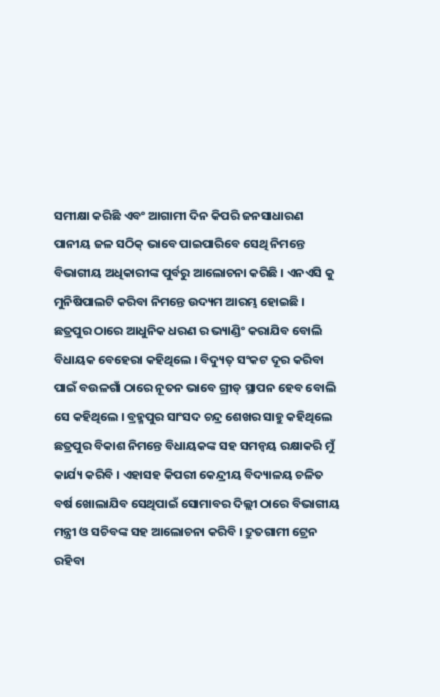ସମୀକ୍ଷା କରିଛି ଏବଂ ଆଗାମୀ ଦିନ କିପରି ଜନସାଧାରଣ ପାନୀୟ ଜଳ ସଠିକ୍ ଭାବେ ପାଇପାରିବେ ସେଥି ନିମନ୍ତେ ବିଭାଗୀୟ ଅଧିକାରୀଙ୍କ ପୁର୍ବରୁ ଆଲୋଚନା କରିଛି । ଏନଏସି କୁ ମୁନିଷିପାଲଟି କରିବା ନିମନ୍ତେ ଉଦ୍ୟମ ଆରମ୍ଭ ହୋଇଛି । ଛତ୍ରପୁର ଠାରେ ଆଧୁନିକ ଧରଣ ର ଭ୍ୟାଣ୍ଡିଂ କରାଯିବ ବୋଲି ବିଧାୟକ ବେହେରା କହିଥିଲେ । ବିଦ୍ୟୁତ୍ ସଂକଟ ଦୂର କରିବା ପାଇଁ ବଉଳଗାଁ ଠାରେ ନୂତନ ଭାବେ ଗ୍ରୀଡ୍ ସ୍ଥାପନ ହେବ ବୋଲି ସେ କହିଥିଲେ । ବ୍ରହ୍ମପୁର ସାଂସଦ ଚନ୍ଦ୍ର ଶେଖର ସାହୁ କହିଥିଲେ ଛତ୍ରପୁର ବିକାଶ ନିମନ୍ତେ ବିଧାୟକଙ୍କ ସହ ସମନ୍ୱୟ ରକ୍ଷାକରି ମୁଁ କାର୍ଯ୍ୟ କରିବି । ଏହାସହ କିପରୀ କେନ୍ଦ୍ରୀୟ ବିଦ୍ୟାଳୟ ଚଳିତ ବର୍ଷ ଖୋଲାଯିବ ସେଥିପାଇଁ ସୋମାବର ଦିଲ୍ଲୀ ଠାରେ ବିଭାଗୀୟ ମନ୍ତ୍ରୀ ଓ ସଚିବଙ୍କ ସହ ଆଲୋଚନା କରିବି । ଦ୍ରୁତଗାମୀ ଟ୍ରେନ ରହିବା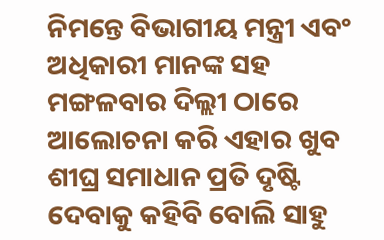ନିମନ୍ତେ ବିଭାଗୀୟ ମନ୍ତ୍ରୀ ଏବଂ ଅଧିକାରୀ ମାନଙ୍କ ସହ ମଙ୍ଗଳବାର ଦିଲ୍ଲୀ ଠାରେ ଆଲୋଚନା କରି ଏହାର ଖୁବ ଶୀଘ୍ର ସମାଧାନ ପ୍ରତି ଦୃଷ୍ଟି ଦେବାକୁ କହିବି ବୋଲି ସାହୁ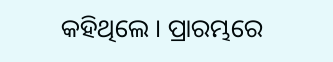କହିଥିଲେ । ପ୍ରାରମ୍ଭରେ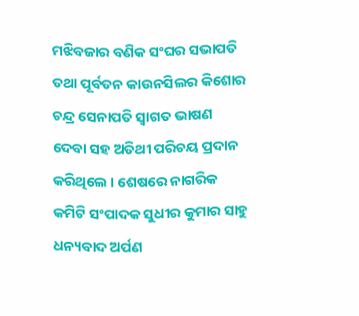ମଝିବଜାର ବଣିକ ସଂଘର ସଭାପତି ତଥା ପୂର୍ବତନ କାଉନସିଲର କିଶୋର ଚନ୍ଦ୍ର ସେନାପତି ସ୍ୱାଗତ ଭାଷଣ ଦେବା ସହ ଅତିଥୀ ପରିଚୟ ପ୍ରଦାନ କରିଥିଲେ । ଶେଷରେ ନାଗରିକ କମିଟି ସଂପାଦକ ସୁଧୀର କୁମାର ସାହୁ ଧନ୍ୟବାଦ ଅର୍ପଣ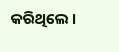କରିଥିଲେ ।